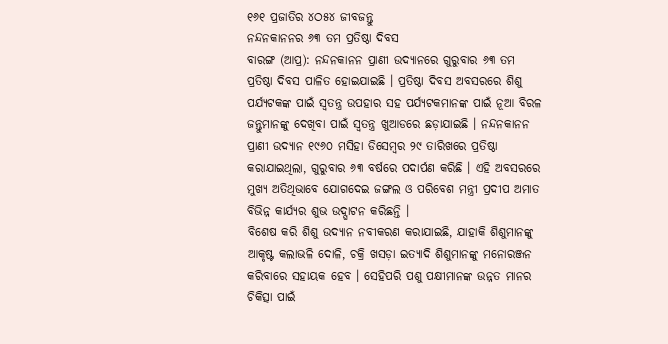୧୬୧ ପ୍ରଜାତିର ୪ଠ୫୪ ଜୀବଜନ୍ତୁ
ନନ୍ଦନକାନନର ୬୩ ତମ ପ୍ରତିଷ୍ଠା ଦିବସ
ବାରଙ୍ଗ (ଆପ୍ର): ନନ୍ଦନକାନନ ପ୍ରାଣୀ ଉଦ୍ୟାନରେ ଗୁରୁବାର ୬୩ ତମ ପ୍ରତିଷ୍ଠା ଦିବସ ପାଳିତ ହୋଇଯାଇଛି । ପ୍ରତିଷ୍ଠା ଦିବସ ଅବସରରେ ଶିଶୁ ପର୍ଯ୍ୟଟକଙ୍କ ପାଇଁ ସ୍ୱତନ୍ତ୍ର ଉପହାର ସହ ପର୍ଯ୍ୟଟକମାନଙ୍କ ପାଇଁ ନୂଆ ବିରଳ ଜନ୍ତୁମାନଙ୍କୁ ଦେଖିବା ପାଇଁ ସ୍ୱତନ୍ତ୍ର ଖୁଆଡରେ ଛଡ଼ାଯାଇଛି । ନନ୍ଦନକାନନ ପ୍ରାଣୀ ଉଦ୍ୟାନ ୧୯୬୦ ମସିହା ଡିସେମ୍ବର ୨୯ ତାରିଖରେ ପ୍ରତିଷ୍ଠା କରାଯାଇଥିଲା, ଗୁରୁବାର ୬୩ ବର୍ଷରେ ପଦାର୍ପଣ କରିଛି । ଏହି ଅବସରରେ ମୁଖ୍ୟ ଅତିଥିଭାବେ ଯୋଗଦେଇ ଜଙ୍ଗଲ ଓ ପରିବେଶ ମନ୍ତ୍ରୀ ପ୍ରଦୀପ ଅମାତ ବିଭିନ୍ନ କାର୍ଯ୍ୟର ଶୁଭ ଉଦ୍ଘାଟନ କରିଛନ୍ତି ।
ବିଶେଷ କରି ଶିଶୁ ଉଦ୍ୟାନ ନବୀକରଣ କରାଯାଇଛି, ଯାହାକି ଶିଶୁମାନଙ୍କୁ ଆକୃଷ୍ଟ କଲାଭଳି ଦୋଳି, ଚକ୍ରି ଖସଡ଼ା ଇତ୍ୟାଦି ଶିଶୁମାନଙ୍କୁ ମନୋରଞ୍ଜନ କରିବାରେ ସହାୟକ ହେବ । ସେହିପରି ପଶୁ ପକ୍ଷୀମାନଙ୍କ ଉନ୍ନତ ମାନର ଚିକିତ୍ସା ପାଇଁ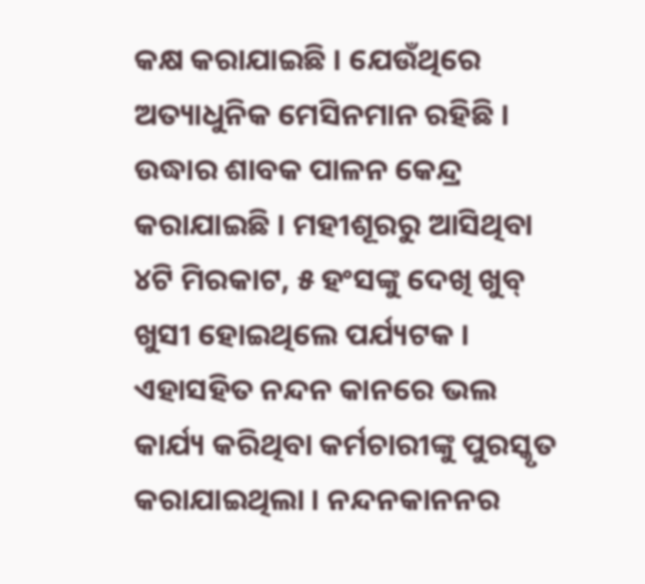କକ୍ଷ କରାଯାଇଛି । ଯେଉଁଥିରେ ଅତ୍ୟାଧୁନିକ ମେସିନମାନ ରହିଛି । ଉଦ୍ଧାର ଶାବକ ପାଳନ କେନ୍ଦ୍ର କରାଯାଇଛି । ମହୀଶୂରରୁ ଆସିଥିବା ୪ଟି ମିରକାଟ, ୫ ହଂସଙ୍କୁ ଦେଖି ଖୁବ୍ ଖୁସୀ ହୋଇଥିଲେ ପର୍ଯ୍ୟଟକ । ଏହାସହିତ ନନ୍ଦନ କାନରେ ଭଲ କାର୍ଯ୍ୟ କରିଥିବା କର୍ମଚାରୀଙ୍କୁ ପୁରସ୍କୃତ କରାଯାଇଥିଲା । ନନ୍ଦନକାନନର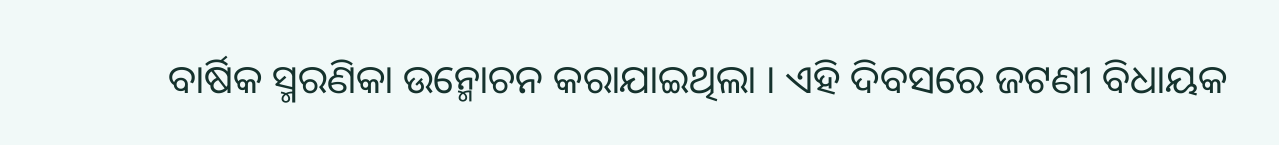ବାର୍ଷିକ ସ୍ମରଣିକା ଉନ୍ମୋଚନ କରାଯାଇଥିଲା । ଏହି ଦିବସରେ ଜଟଣୀ ବିଧାୟକ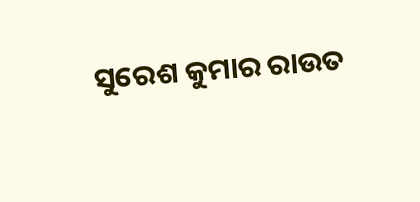ସୁରେଶ କୁମାର ରାଉତ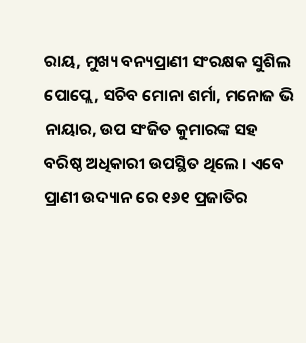ରାୟ, ମୁଖ୍ୟ ବନ୍ୟପ୍ରାଣୀ ସଂରକ୍ଷକ ସୁଶିଲ ପୋପ୍ଲେ, ସଚିବ ମୋନା ଶର୍ମା, ମନୋଜ ଭି ନାୟାର, ଉପ ସଂଜିତ କୁମାରଙ୍କ ସହ ବରିଷ୍ଠ ଅଧିକାରୀ ଉପସ୍ଥିତ ଥିଲେ । ଏବେ ପ୍ରାଣୀ ଉଦ୍ୟାନ ରେ ୧୬୧ ପ୍ରଜାତିର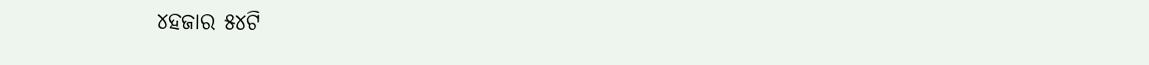୪ହଜାର ୫୪ଟି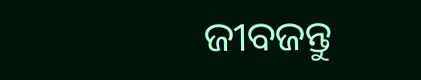ଜୀବଜନ୍ତୁ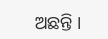ଅଛନ୍ତି ।